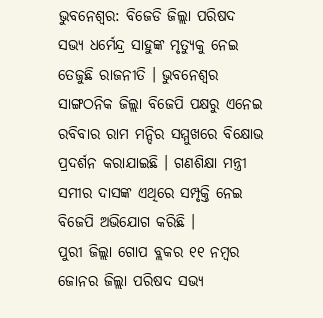ଭୁବନେଶ୍ବର: ବିଜେଡି ଜିଲ୍ଲା ପରିଷଦ ସଭ୍ୟ ଧର୍ମେନ୍ଦ୍ର ସାହୁଙ୍କ ମୃତ୍ୟୁକୁ ନେଇ ତେଜୁଛି ରାଜନୀତି । ଭୁବନେଶ୍ବର ସାଙ୍ଗଠନିକ ଜିଲ୍ଲା ବିଜେପି ପକ୍ଷରୁ ଏନେଇ ରବିବାର ରାମ ମନ୍ଦିର ସମ୍ମୁଖରେ ବିକ୍ଷୋଭ ପ୍ରଦର୍ଶନ କରାଯାଇଛି । ଗଣଶିକ୍ଷା ମନ୍ତ୍ରୀ ସମୀର ଦାସଙ୍କ ଏଥିରେ ସମ୍ପୃକ୍ତି ନେଇ ବିଜେପି ଅଭିଯୋଗ କରିଛି ।
ପୁରୀ ଜିଲ୍ଲା ଗୋପ ବ୍ଲକର ୧୧ ନମ୍ବର ଜୋନର ଜିଲ୍ଲା ପରିଷଦ ସଭ୍ୟ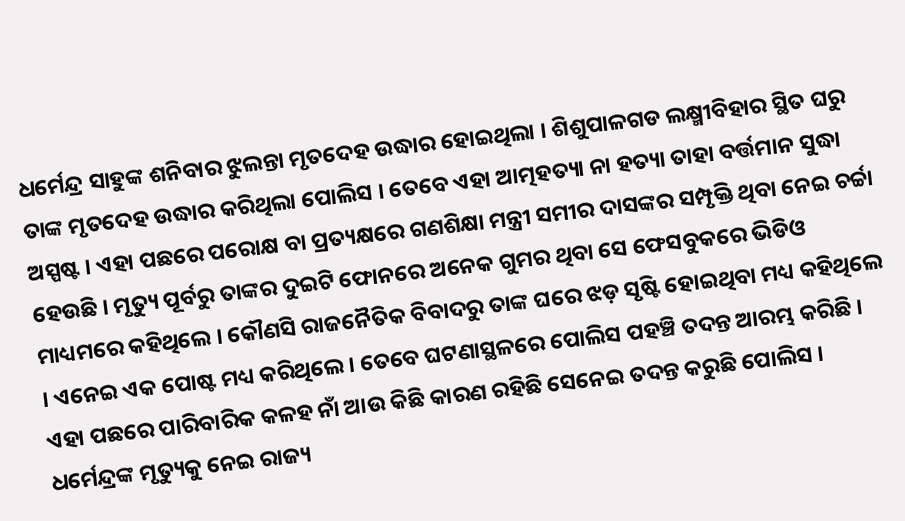ଧର୍ମେନ୍ଦ୍ର ସାହୁଙ୍କ ଶନିବାର ଝୁଲନ୍ତା ମୃତଦେହ ଉଦ୍ଧାର ହୋଇଥିଲା । ଶିଶୁପାଳଗଡ ଲକ୍ଷ୍ମୀବିହାର ସ୍ଥିତ ଘରୁ ତାଙ୍କ ମୃତଦେହ ଉଦ୍ଧାର କରିଥିଲା ପୋଲିସ । ତେବେ ଏହା ଆତ୍ମହତ୍ୟା ନା ହତ୍ୟା ତାହା ବର୍ତ୍ତମାନ ସୁଦ୍ଧା ଅସ୍ପଷ୍ଟ । ଏହା ପଛରେ ପରୋକ୍ଷ ବା ପ୍ରତ୍ୟକ୍ଷରେ ଗଣଶିକ୍ଷା ମନ୍ତ୍ରୀ ସମୀର ଦାସଙ୍କର ସମ୍ପୃକ୍ତି ଥିବା ନେଇ ଚର୍ଚ୍ଚା ହେଉଛି । ମୃତ୍ୟୁ ପୂର୍ବରୁ ତାଙ୍କର ଦୁଇଟି ଫୋନରେ ଅନେକ ଗୁମର ଥିବା ସେ ଫେସବୁକରେ ଭିଡିଓ ମାଧ୍ୟମରେ କହିଥିଲେ । କୌଣସି ରାଜନୈତିକ ବିବାଦରୁ ତାଙ୍କ ଘରେ ଝଡ଼ ସୃଷ୍ଟି ହୋଇଥିବା ମଧ୍ୟ କହିଥିଲେ । ଏନେଇ ଏକ ପୋଷ୍ଟ ମଧ୍ୟ କରିଥିଲେ । ତେବେ ଘଟଣାସ୍ଥଳରେ ପୋଲିସ ପହଞ୍ଚି ତଦନ୍ତ ଆରମ୍ଭ କରିଛି । ଏହା ପଛରେ ପାରିବାରିକ କଳହ ନାଁ ଆଉ କିଛି କାରଣ ରହିଛି ସେନେଇ ତଦନ୍ତ କରୁଛି ପୋଲିସ ।
ଧର୍ମେନ୍ଦ୍ରଙ୍କ ମୃତ୍ୟୁକୁ ନେଇ ରାଜ୍ୟ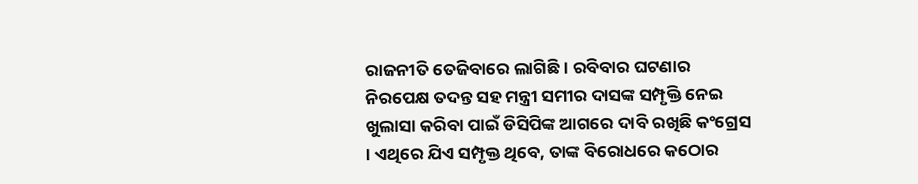ରାଜନୀତି ତେଜିବାରେ ଲାଗିଛି । ରବିବାର ଘଟଣାର ନିରପେକ୍ଷ ତଦନ୍ତ ସହ ମନ୍ତ୍ରୀ ସମୀର ଦାସଙ୍କ ସମ୍ପୃକ୍ତି ନେଇ ଖୁଲାସା କରିବା ପାଇଁ ଡିସିପିଙ୍କ ଆଗରେ ଦାବି ରଖିଛି କଂଗ୍ରେସ । ଏଥିରେ ଯିଏ ସମ୍ପୃକ୍ତ ଥିବେ, ତାଙ୍କ ବିରୋଧରେ କଠୋର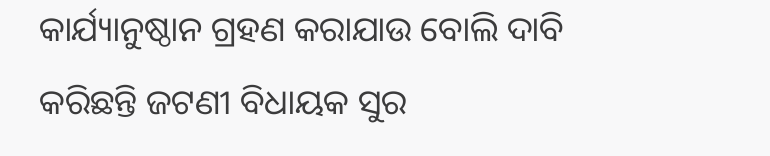କାର୍ଯ୍ୟାନୁଷ୍ଠାନ ଗ୍ରହଣ କରାଯାଉ ବୋଲି ଦାବି କରିଛନ୍ତି ଜଟଣୀ ବିଧାୟକ ସୁର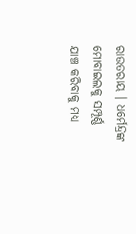ରାଉତରାୟ । ଧର୍ମେନ୍ଦ୍ରଙ୍କ ମୋବାଇଲକୁ ସମ୍ପୂର୍ଣ୍ଣ ଯାଞ୍ଚ କରିବାକୁ ମଧ୍ୟ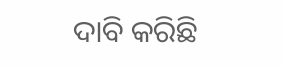ଦାବି କରିଛି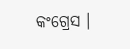କଂଗ୍ରେସ ।